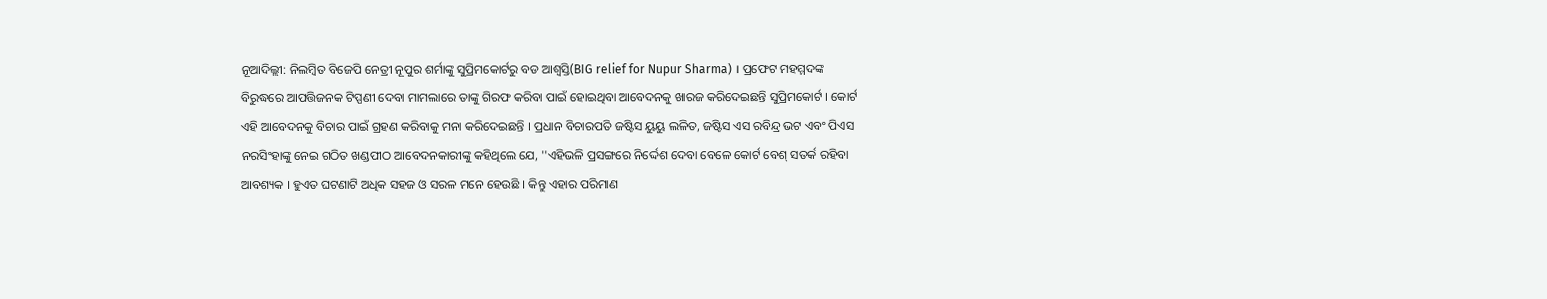ନୂଆଦିଲ୍ଲୀ: ନିଲମ୍ବିତ ବିଜେପି ନେତ୍ରୀ ନୂପୁର ଶର୍ମାଙ୍କୁ ସୁପ୍ରିମକୋର୍ଟରୁ ବଡ ଆଶ୍ବସ୍ତି(BIG relief for Nupur Sharma) । ପ୍ରଫେଟ ମହମ୍ମଦଙ୍କ ବିରୁଦ୍ଧରେ ଆପତ୍ତିଜନକ ଟିପ୍ପଣୀ ଦେବା ମାମଲାରେ ତାଙ୍କୁ ଗିରଫ କରିବା ପାଇଁ ହୋଇଥିବା ଆବେଦନକୁ ଖାରଜ କରିଦେଇଛନ୍ତି ସୁପ୍ରିମକୋର୍ଟ । କୋର୍ଟ ଏହି ଆବେଦନକୁ ବିଚାର ପାଇଁ ଗ୍ରହଣ କରିବାକୁ ମନା କରିଦେଇଛନ୍ତି । ପ୍ରଧାନ ବିଚାରପତି ଜଷ୍ଟିସ ୟୁୟୁ ଲଳିତ, ଜଷ୍ଟିସ ଏସ ରବିନ୍ଦ୍ର ଭଟ ଏବଂ ପିଏସ ନରସିଂହାଙ୍କୁ ନେଇ ଗଠିତ ଖଣ୍ଡପୀଠ ଆବେଦନକାରୀଙ୍କୁ କହିଥିଲେ ଯେ, ''ଏହିଭଳି ପ୍ରସଙ୍ଗରେ ନିର୍ଦ୍ଦେଶ ଦେବା ବେଳେ କୋର୍ଟ ବେଶ୍ ସତର୍କ ରହିବା ଆବଶ୍ୟକ । ହୁଏତ ଘଟଣାଟି ଅଧିକ ସହଜ ଓ ସରଳ ମନେ ହେଉଛି । କିନ୍ତୁ ଏହାର ପରିମାଣ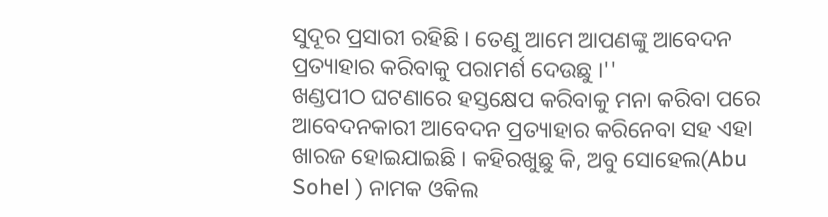ସୁଦୂର ପ୍ରସାରୀ ରହିଛି । ତେଣୁ ଆମେ ଆପଣଙ୍କୁ ଆବେଦନ ପ୍ରତ୍ୟାହାର କରିବାକୁ ପରାମର୍ଶ ଦେଉଛୁ ।''
ଖଣ୍ଡପୀଠ ଘଟଣାରେ ହସ୍ତକ୍ଷେପ କରିବାକୁ ମନା କରିବା ପରେ ଆବେଦନକାରୀ ଆବେଦନ ପ୍ରତ୍ୟାହାର କରିନେବା ସହ ଏହା ଖାରଜ ହୋଇଯାଇଛି । କହିରଖୁଛୁ କି, ଅବୁ ସୋହେଲ(Abu Sohel ) ନାମକ ଓକିଲ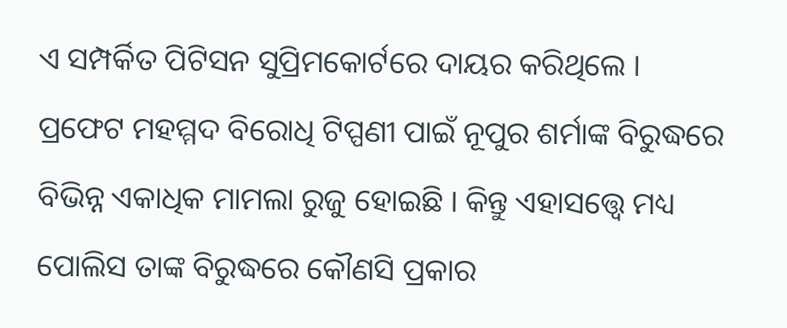ଏ ସମ୍ପର୍କିତ ପିଟିସନ ସୁପ୍ରିମକୋର୍ଟରେ ଦାୟର କରିଥିଲେ । ପ୍ରଫେଟ ମହମ୍ମଦ ବିରୋଧି ଟିପ୍ପଣୀ ପାଇଁ ନୂପୁର ଶର୍ମାଙ୍କ ବିରୁଦ୍ଧରେ ବିଭିନ୍ନ ଏକାଧିକ ମାମଲା ରୁଜୁ ହୋଇଛି । କିନ୍ତୁ ଏହାସତ୍ତ୍ବେ ମଧ୍ୟ ପୋଲିସ ତାଙ୍କ ବିରୁଦ୍ଧରେ କୌଣସି ପ୍ରକାର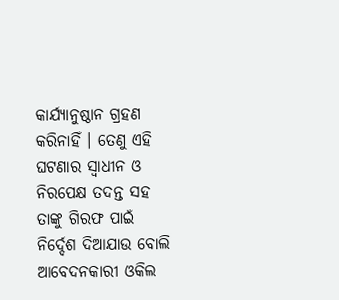କାର୍ଯ୍ୟାନୁଷ୍ଠାନ ଗ୍ରହଣ କରିନାହିଁ । ତେଣୁ ଏହି ଘଟଣାର ସ୍ବାଧୀନ ଓ ନିରପେକ୍ଷ ତଦନ୍ତ ସହ ତାଙ୍କୁ ଗିରଫ ପାଇଁ ନିର୍ଦ୍ଦେଶ ଦିଆଯାଉ ବୋଲି ଆବେଦନକାରୀ ଓକିଲ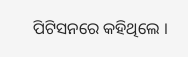ପିଟିସନରେ କହିଥିଲେ ।